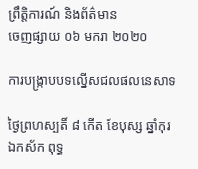ព្រឹត្តិការណ៍ និងព័ត៌មាន
ចេញផ្សាយ ០៦ មករា ២០២០

ការបង្រ្កាបបទល្នើសជលផលនេសាទ

ថ្ងៃព្រហស្បតិ៍ ៨ កើត ខែបុស្ស ឆ្នាំកុរ ឯកស័ក ពុទ្ធ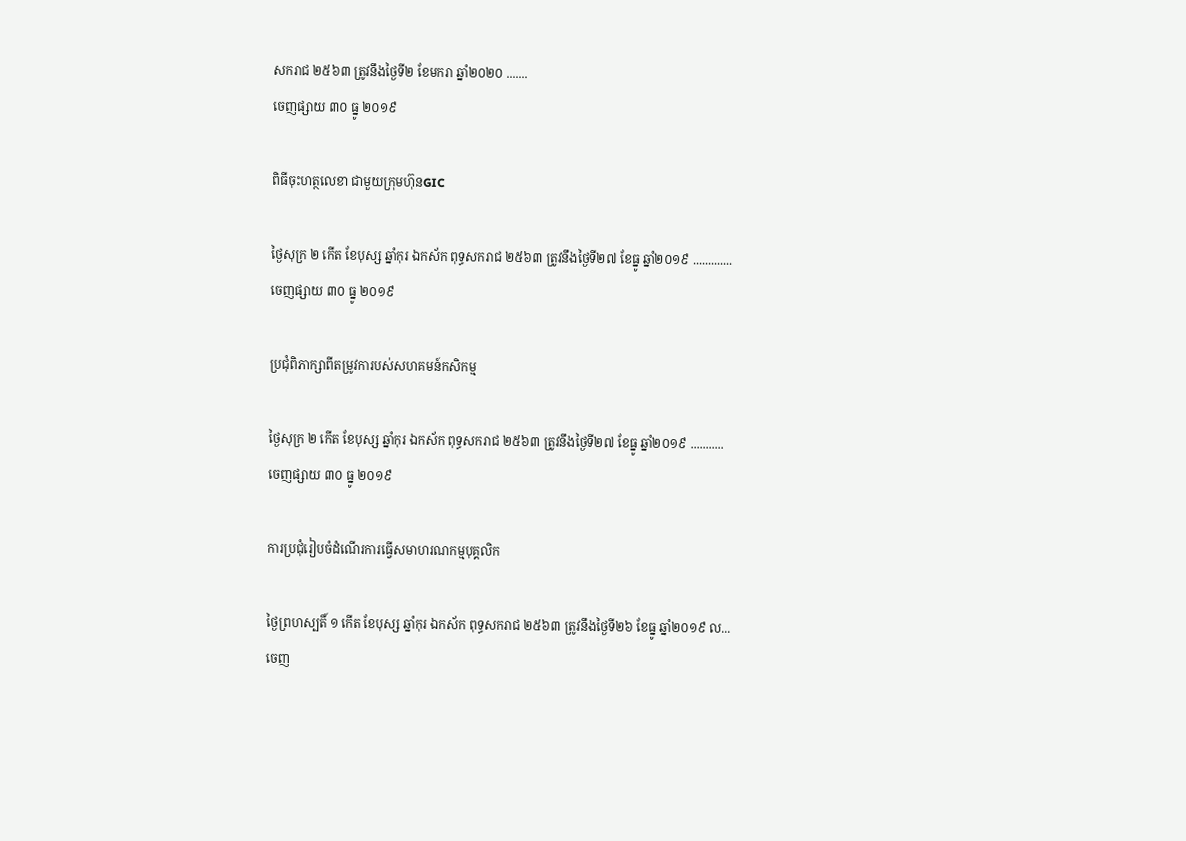សករាជ ២៥៦៣ ត្រូវនឹងថ្ងៃទី២ ខែមករា ឆ្នាំ២០២០ .......
ចេញផ្សាយ ៣០ ធ្នូ ២០១៩

ពិធីចុះហត្ថលេខា ជាមួយក្រុមហ៊ុនGIC

ថ្ងៃសុក្រ ២ កើត ខែបុស្ស ឆ្នាំកុរ ឯកស័ក ពុទ្ធសករាជ ២៥៦៣ ត្រូវនឹងថ្ងៃទី២៧ ខែធ្នូ ឆ្នាំ២០១៩ .............
ចេញផ្សាយ ៣០ ធ្នូ ២០១៩

ប្រជុំពិភាក្សាពីតម្រូវការបស់សហគមន៍កសិកម្ម

ថ្ងៃសុក្រ ២ កើត ខែបុស្ស ឆ្នាំកុរ ឯកស័ក ពុទ្ធសករាជ ២៥៦៣ ត្រូវនឹងថ្ងៃទី២៧ ខែធ្នូ ឆ្នាំ២០១៩ ...........
ចេញផ្សាយ ៣០ ធ្នូ ២០១៩

ការប្រជុំរៀបចំដំណើរការធ្វើសមាហរណកម្មបុគ្គលិក

ថ្ងៃព្រហស្បតិ៍ ១ កើត ខែបុស្ស ឆ្នាំកុរ ឯកស័ក ពុទ្ធសករាជ ២៥៦៣ ត្រូវនឹងថ្ងៃទី២៦ ខែធ្នូ ឆ្នាំ២០១៩ ល...
ចេញ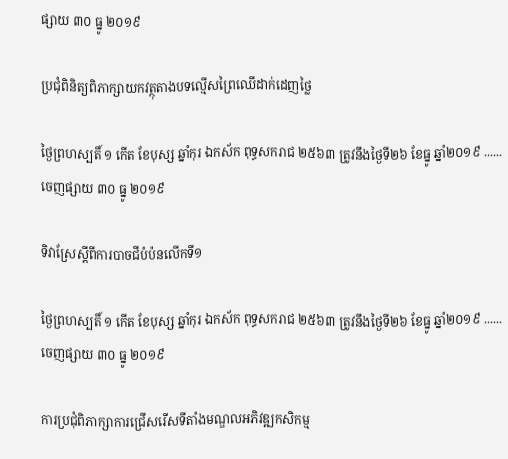ផ្សាយ ៣០ ធ្នូ ២០១៩

ប្រជុំពិនិត្យពិភាក្សាយកវត្ថុតាងបទល្មើសព្រៃឈើដាក់ដេញថ្លៃ

ថ្ងៃព្រហស្បតិ៍ ១ កើត ខែបុស្ស ឆ្នាំកុរ ឯកស័ក ពុទ្ធសករាជ ២៥៦៣ ត្រូវនឹងថ្ងៃទី២៦ ខែធ្នូ ឆ្នាំ២០១៩ ......
ចេញផ្សាយ ៣០ ធ្នូ ២០១៩

ទិវាស្រែស្តីពីការបាចជីបំប៉នលើកទី១

ថ្ងៃព្រហស្បតិ៍ ១ កើត ខែបុស្ស ឆ្នាំកុរ ឯកស័ក ពុទ្ធសករាជ ២៥៦៣ ត្រូវនឹងថ្ងៃទី២៦ ខែធ្នូ ឆ្នាំ២០១៩ ......
ចេញផ្សាយ ៣០ ធ្នូ ២០១៩

ការប្រជុំពិភាក្សាការជ្រើសរើសទីតាំងមណ្ឌលអភិវឌ្ឍកសិកម្ម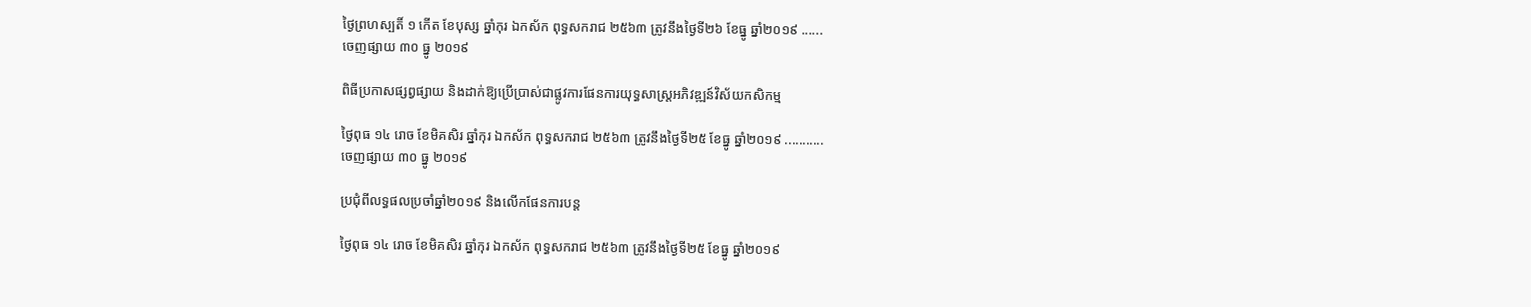ថ្ងៃព្រហស្បតិ៍ ១ កើត ខែបុស្ស ឆ្នាំកុរ ឯកស័ក ពុទ្ធសករាជ ២៥៦៣ ត្រូវនឹងថ្ងៃទី២៦ ខែធ្នូ ឆ្នាំ២០១៩ ......
ចេញផ្សាយ ៣០ ធ្នូ ២០១៩

ពិធីប្រកាសផ្សព្វផ្សាយ និងដាក់ឱ្យប្រើប្រាស់ជាផ្លូវការផែនការយុទ្ធសាស្រ្តអភិវឌ្ឍន៍វិស័យកសិកម្ម

ថ្ងៃពុធ ១៤ រោច ខែមិគសិរ ឆ្នាំកុរ ឯកស័ក ពុទ្ធសករាជ ២៥៦៣ ត្រូវនឹងថ្ងៃទី២៥ ខែធ្នូ ឆ្នាំ២០១៩ ...........
ចេញផ្សាយ ៣០ ធ្នូ ២០១៩

ប្រជុំពីលទ្ធផលប្រចាំឆ្នាំ២០១៩ និងលើកផែនការបន្ត

ថ្ងៃពុធ ១៤ រោច ខែមិគសិរ ឆ្នាំកុរ ឯកស័ក ពុទ្ធសករាជ ២៥៦៣ ត្រូវនឹងថ្ងៃទី២៥ ខែធ្នូ ឆ្នាំ២០១៩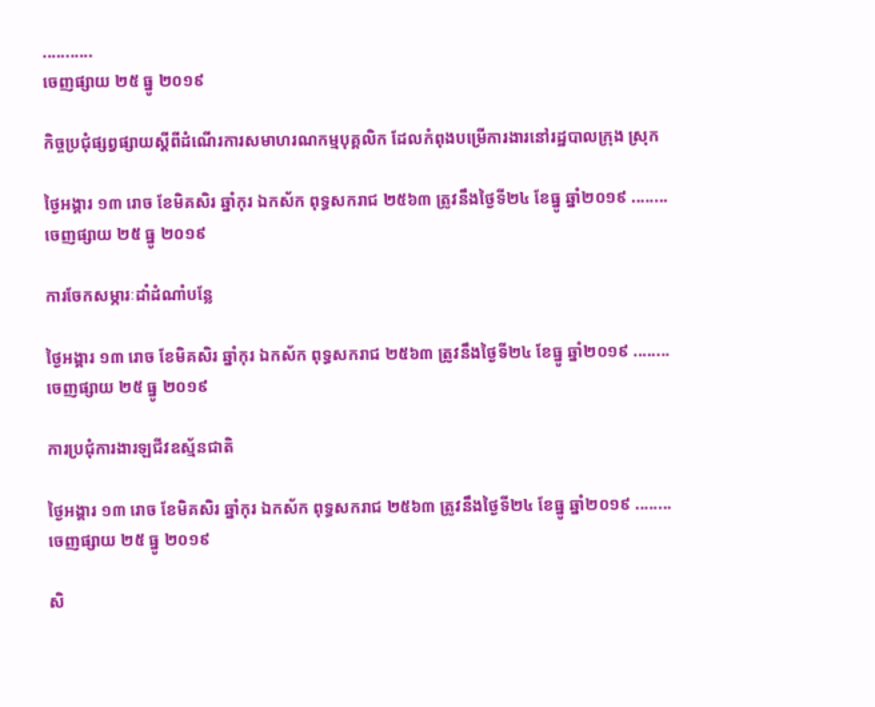...........
ចេញផ្សាយ ២៥ ធ្នូ ២០១៩

កិច្ចប្រជុំផ្សព្វផ្សាយស្ដីពីដំណើរការសមាហរណកម្មបុគ្គលិក ដែលកំពុងបម្រើការងារនៅរដ្ឋបាលក្រុង ស្រុក

ថ្ងៃអង្គារ ១៣ រោច ខែមិគសិរ ឆ្នាំកុរ ឯកស័ក ពុទ្ធសករាជ ២៥៦៣ ត្រូវនឹងថ្ងៃទី២៤ ខែធ្នូ ឆ្នាំ២០១៩ ........
ចេញផ្សាយ ២៥ ធ្នូ ២០១៩

ការចែកសម្ភារៈដាំដំណាំបន្លែ

ថ្ងៃអង្គារ ១៣ រោច ខែមិគសិរ ឆ្នាំកុរ ឯកស័ក ពុទ្ធសករាជ ២៥៦៣ ត្រូវនឹងថ្ងៃទី២៤ ខែធ្នូ ឆ្នាំ២០១៩ ........
ចេញផ្សាយ ២៥ ធ្នូ ២០១៩

ការប្រជុំការងារឡជីវឧស្ម័នជាតិ

ថ្ងៃអង្គារ ១៣ រោច ខែមិគសិរ ឆ្នាំកុរ ឯកស័ក ពុទ្ធសករាជ ២៥៦៣ ត្រូវនឹងថ្ងៃទី២៤ ខែធ្នូ ឆ្នាំ២០១៩ ........
ចេញផ្សាយ ២៥ ធ្នូ ២០១៩

សិ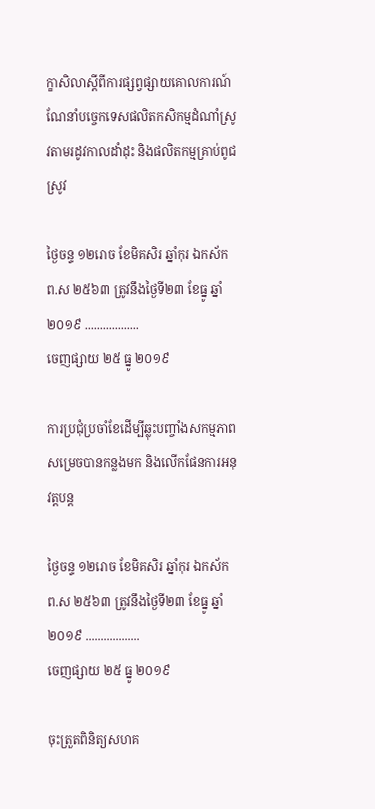ក្ខាសិលាស្តីពីការផ្សព្វផ្សាយគោលការណ៍ណែនាំបច្ចេកទេសផលិតកសិកម្មដំណាំស្រូវតាមរដូវកាលដាំដុះ និងផលិតកម្មគ្រាប់ពូជស្រូវ

ថ្ងៃចន្ទ ១២រោច ខែមិគសិរ ឆ្នាំកុរ ឯកស័ក ព.ស ២៥៦៣ ត្រូវនឹងថ្ងៃទី២៣ ខែធ្នូ ឆ្នាំ២០១៩ ..................
ចេញផ្សាយ ២៥ ធ្នូ ២០១៩

ការប្រជុំប្រចាំខែដើម្បីឆ្លុះបញ្ចាំងសកម្មភាពសម្រេចបានកន្លងមក និងលើកផែនការអនុវត្តបន្ត

ថ្ងៃចន្ទ ១២រោច ខែមិគសិរ ឆ្នាំកុរ ឯកស័ក ព.ស ២៥៦៣ ត្រូវនឹងថ្ងៃទី២៣ ខែធ្នូ ឆ្នាំ២០១៩ ..................
ចេញផ្សាយ ២៥ ធ្នូ ២០១៩

ចុះត្រួតពិនិត្យសហគ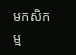មកសិកម្ម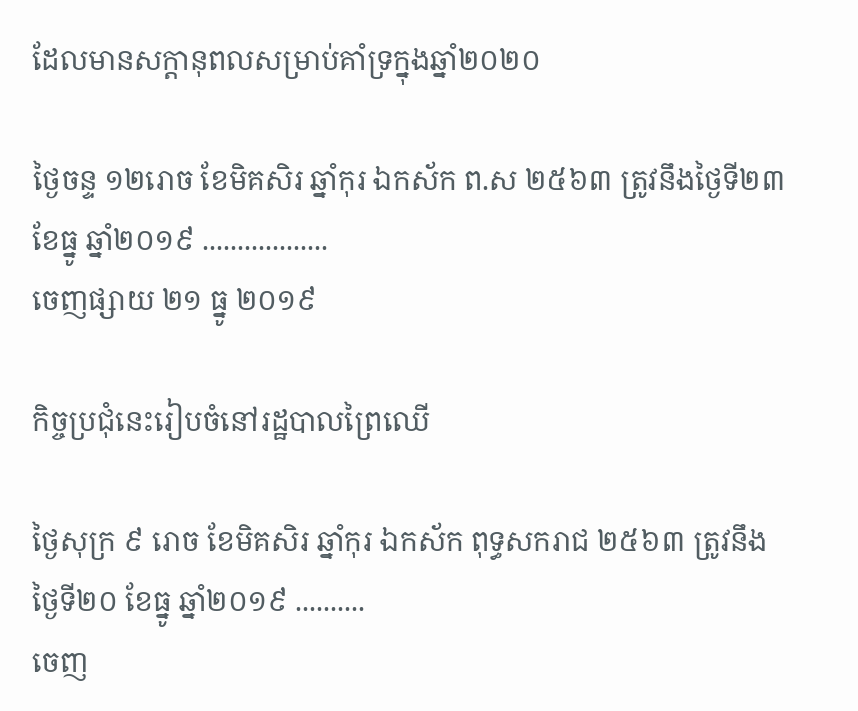ដែលមានសក្តានុពលសម្រាប់គាំទ្រក្នុងឆ្នាំ២០២០

ថ្ងៃចន្ទ ១២រោច ខែមិគសិរ ឆ្នាំកុរ ឯកស័ក ព.ស ២៥៦៣ ត្រូវនឹងថ្ងៃទី២៣ ខែធ្នូ ឆ្នាំ២០១៩ ..................
ចេញផ្សាយ ២១ ធ្នូ ២០១៩

កិច្ចប្រជុំនេះរៀបចំនៅរដ្ឋបាលព្រៃឈើ

ថ្ងៃសុក្រ ៩ រោច ខែមិគសិរ ឆ្នាំកុរ ឯកស័ក ពុទ្ធសករាជ ២៥៦៣ ត្រូវនឹងថ្ងៃទី២០ ខែធ្នូ ឆ្នាំ២០១៩ ..........
ចេញ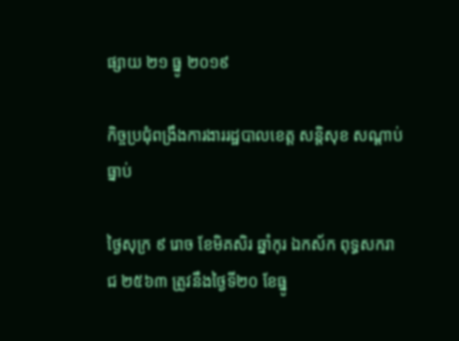ផ្សាយ ២១ ធ្នូ ២០១៩

កិច្ចប្រជុំពង្រឹងការងាររដ្ឋបាលខេត្ត សន្តិសុខ សណ្ដាប់ធ្នាប់

ថ្ងៃសុក្រ ៩ រោច ខែមិគសិរ ឆ្នាំកុរ ឯកស័ក ពុទ្ធសករាជ ២៥៦៣ ត្រូវនឹងថ្ងៃទី២០ ខែធ្នូ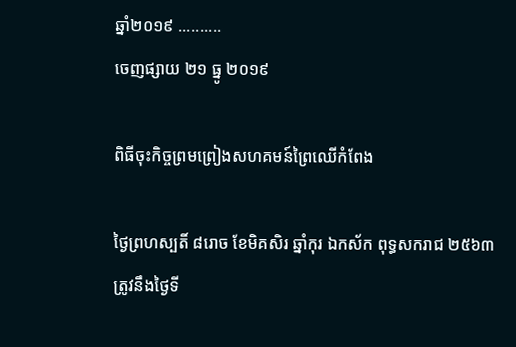ឆ្នាំ២០១៩ ..........
ចេញផ្សាយ ២១ ធ្នូ ២០១៩

ពិធីចុះកិច្ចព្រមព្រៀងសហគមន៍ព្រៃឈើកំពែង

ថ្ងៃព្រហស្បតិ៍ ៨រោច ខែមិគសិរ ឆ្នាំកុរ ឯកស័ក ពុទ្ធសករាជ ២៥៦៣ ត្រូវនឹងថ្ងៃទី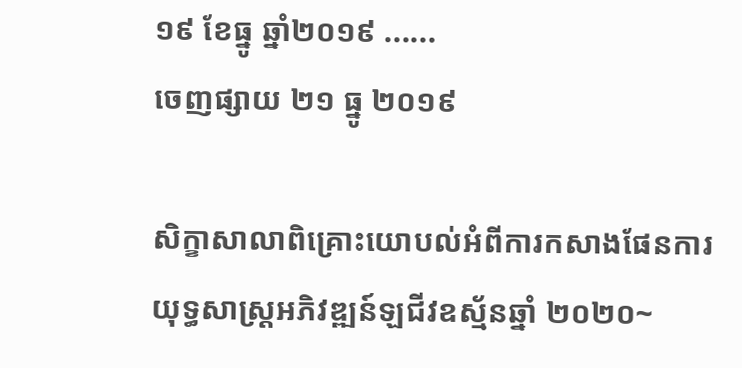១៩ ខែធ្នូ ឆ្នាំ២០១៩ ......
ចេញផ្សាយ ២១ ធ្នូ ២០១៩

សិក្ខាសាលាពិគ្រោះយោបល់អំពីការកសាងផែនការយុទ្ធសាស្រ្តអភិវឌ្ឍន៍ឡជីវឧស្ម័នឆ្នាំ ២០២០~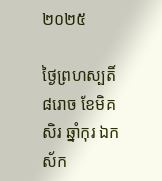២០២៥

ថ្ងៃព្រហស្បតិ៍ ៨រោច ខែមិគសិរ ឆ្នាំកុរ ឯកស័ក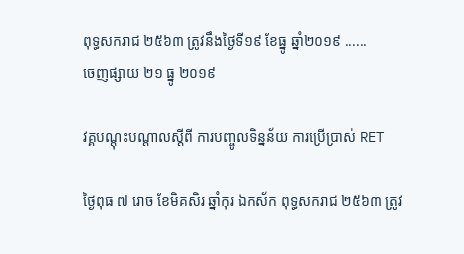ពុទ្ធសករាជ ២៥៦៣ ត្រូវនឹងថ្ងៃទី១៩ ខែធ្នូ ឆ្នាំ២០១៩ ......
ចេញផ្សាយ ២១ ធ្នូ ២០១៩

វគ្គបណ្តុះបណ្តាលស្តីពី ការបញ្ចូលទិន្នន័យ ការប្រើប្រាស់ RET

ថ្ងៃពុធ ៧ រោច ខែមិគសិរ ឆ្នាំកុរ ឯកស័ក ពុទ្ធសករាជ ២៥៦៣ ត្រូវ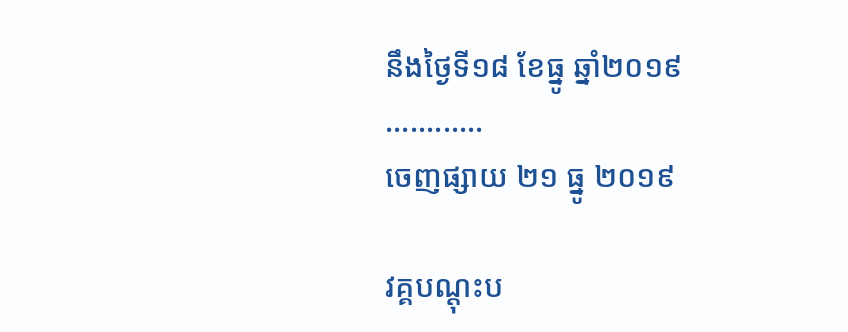នឹងថ្ងៃទី១៨ ខែធ្នូ ឆ្នាំ២០១៩ ............
ចេញផ្សាយ ២១ ធ្នូ ២០១៩

វគ្គបណ្តុះប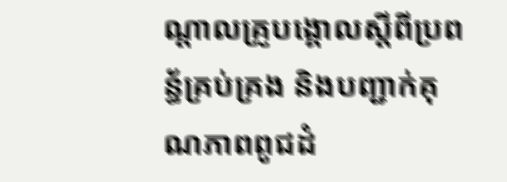ណ្តាលគ្រូបង្គោលស្តីពីប្រពន្ធ័គ្រប់គ្រង និងបញ្ជាក់គុណភាពពូជដំ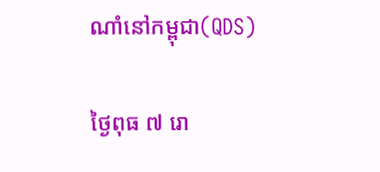ណាំនៅកម្ពុជា(QDS)

ថ្ងៃពុធ ៧ រោ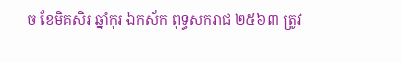ច ខែមិគសិរ ឆ្នាំកុរ ឯកស័ក ពុទ្ធសករាជ ២៥៦៣ ត្រូវ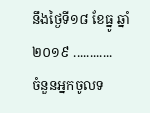នឹងថ្ងៃទី១៨ ខែធ្នូ ឆ្នាំ២០១៩ ............
ចំនួនអ្នកចូលទ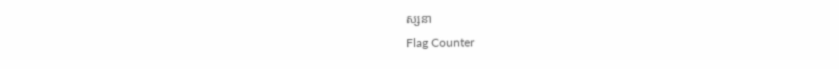ស្សនា
Flag Counter